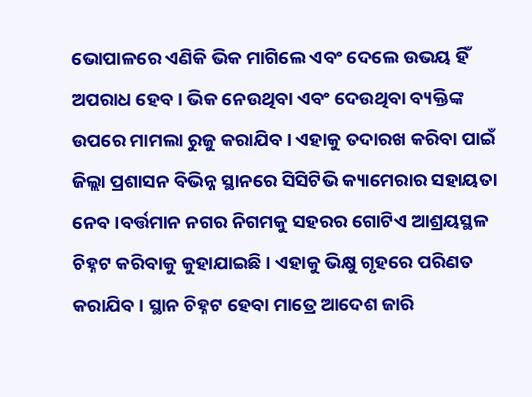ଭୋପାଳରେ ଏଣିକି ଭିକ ମାଗିଲେ ଏବଂ ଦେଲେ ଉଭୟ ହିଁ ଅପରାଧ ହେବ । ଭିକ ନେଉଥିବା ଏବଂ ଦେଉଥିବା ବ୍ୟକ୍ତିଙ୍କ ଉପରେ ମାମଲା ରୁଜୁ କରାଯିବ । ଏହାକୁ ତଦାରଖ କରିବା ପାଇଁ ଜିଲ୍ଲା ପ୍ରଶାସନ ବିଭିନ୍ନ ସ୍ଥାନରେ ସିସିଟିଭି କ୍ୟାମେରାର ସହାୟତା ନେବ ।ବର୍ତ୍ତମାନ ନଗର ନିଗମକୁ ସହରର ଗୋଟିଏ ଆଶ୍ରୟସ୍ଥଳ ଚିହ୍ନଟ କରିବାକୁ କୁହାଯାଇଛି । ଏହାକୁ ଭିକ୍ଷୁ ଗୃହରେ ପରିଣତ କରାଯିବ । ସ୍ଥାନ ଚିହ୍ନଟ ହେବା ମାତ୍ରେ ଆଦେଶ ଜାରି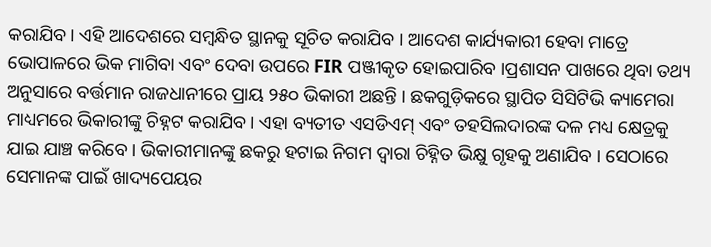କରାଯିବ । ଏହି ଆଦେଶରେ ସମ୍ବନ୍ଧିତ ସ୍ଥାନକୁ ସୂଚିତ କରାଯିବ । ଆଦେଶ କାର୍ଯ୍ୟକାରୀ ହେବା ମାତ୍ରେ ଭୋପାଳରେ ଭିକ ମାଗିବା ଏବଂ ଦେବା ଉପରେ FIR ପଞ୍ଜୀକୃତ ହୋଇପାରିବ ।ପ୍ରଶାସନ ପାଖରେ ଥିବା ତଥ୍ୟ ଅନୁସାରେ ବର୍ତ୍ତମାନ ରାଜଧାନୀରେ ପ୍ରାୟ ୨୫୦ ଭିକାରୀ ଅଛନ୍ତି । ଛକଗୁଡ଼ିକରେ ସ୍ଥାପିତ ସିସିଟିଭି କ୍ୟାମେରା ମାଧ୍ୟମରେ ଭିକାରୀଙ୍କୁ ଚିହ୍ନଟ କରାଯିବ । ଏହା ବ୍ୟତୀତ ଏସଡିଏମ୍ ଏବଂ ତହସିଲଦାରଙ୍କ ଦଳ ମଧ୍ୟ କ୍ଷେତ୍ରକୁ ଯାଇ ଯାଞ୍ଚ କରିବେ । ଭିକାରୀମାନଙ୍କୁ ଛକରୁ ହଟାଇ ନିଗମ ଦ୍ୱାରା ଚିହ୍ନିତ ଭିକ୍ଷୁ ଗୃହକୁ ଅଣାଯିବ । ସେଠାରେ ସେମାନଙ୍କ ପାଇଁ ଖାଦ୍ୟପେୟର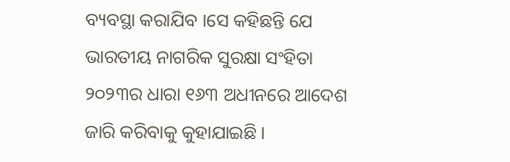ବ୍ୟବସ୍ଥା କରାଯିବ ।ସେ କହିଛନ୍ତି ଯେ ଭାରତୀୟ ନାଗରିକ ସୁରକ୍ଷା ସଂହିତା ୨୦୨୩ର ଧାରା ୧୬୩ ଅଧୀନରେ ଆଦେଶ ଜାରି କରିବାକୁ କୁହାଯାଇଛି ।